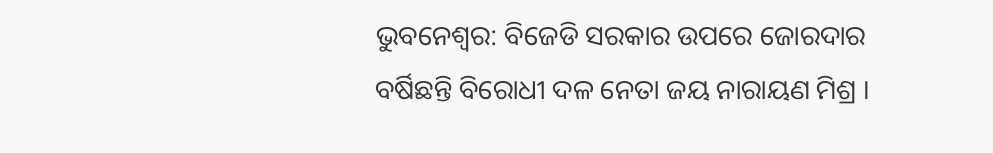ଭୁବନେଶ୍ୱର: ବିଜେଡି ସରକାର ଉପରେ ଜୋରଦାର ବର୍ଷିଛନ୍ତି ବିରୋଧୀ ଦଳ ନେତା ଜୟ ନାରାୟଣ ମିଶ୍ର ।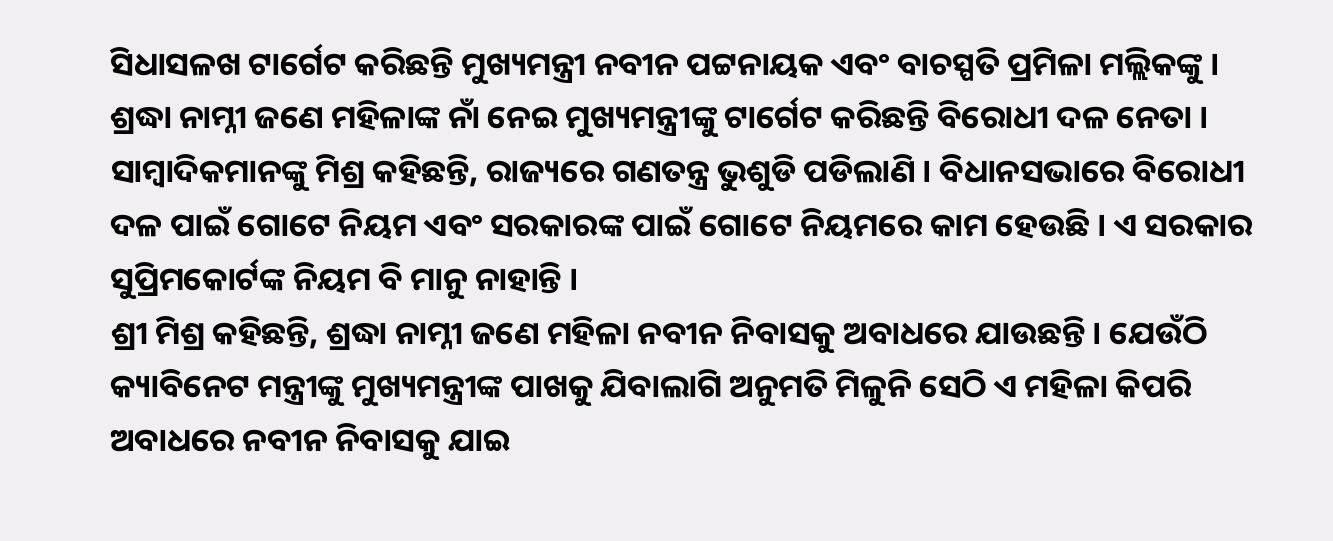ସିଧାସଳଖ ଟାର୍ଗେଟ କରିଛନ୍ତି ମୁଖ୍ୟମନ୍ତ୍ରୀ ନବୀନ ପଟ୍ଟନାୟକ ଏବଂ ବାଚସ୍ପତି ପ୍ରମିଳା ମଲ୍ଲିକଙ୍କୁ । ଶ୍ରଦ୍ଧା ନାମ୍ନୀ ଜଣେ ମହିଳାଙ୍କ ନାଁ ନେଇ ମୁଖ୍ୟମନ୍ତ୍ରୀଙ୍କୁ ଟାର୍ଗେଟ କରିଛନ୍ତି ବିରୋଧୀ ଦଳ ନେତା ।
ସାମ୍ବାଦିକମାନଙ୍କୁ ମିଶ୍ର କହିଛନ୍ତି, ରାଜ୍ୟରେ ଗଣତନ୍ତ୍ର ଭୁଶୁଡି ପଡିଲାଣି । ବିଧାନସଭାରେ ବିରୋଧୀ ଦଳ ପାଇଁ ଗୋଟେ ନିୟମ ଏବଂ ସରକାରଙ୍କ ପାଇଁ ଗୋଟେ ନିୟମରେ କାମ ହେଉଛି । ଏ ସରକାର ସୁପ୍ରିମକୋର୍ଟଙ୍କ ନିୟମ ବି ମାନୁ ନାହାନ୍ତି ।
ଶ୍ରୀ ମିଶ୍ର କହିଛନ୍ତି, ଶ୍ରଦ୍ଧା ନାମ୍ନୀ ଜଣେ ମହିଳା ନବୀନ ନିବାସକୁ ଅବାଧରେ ଯାଉଛନ୍ତି । ଯେଉଁଠି କ୍ୟାବିନେଟ ମନ୍ତ୍ରୀଙ୍କୁ ମୁଖ୍ୟମନ୍ତ୍ରୀଙ୍କ ପାଖକୁ ଯିବାଲାଗି ଅନୁମତି ମିଳୁନି ସେଠି ଏ ମହିଳା କିପରି ଅବାଧରେ ନବୀନ ନିବାସକୁ ଯାଇ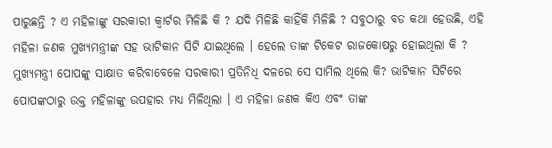ପାରୁଛନ୍ତି ? ଏ ମହିଳାଙ୍କୁ ସରକାରୀ କ୍ୱାର୍ଟର ମିଳିଛି କି ? ଯଦି ମିଳିଛି କାହିଁକି ମିଳିଛି ? ସବୁଠାରୁ ବଡ କଥା ହେଉଛି, ଏହି ମହିଳା ଜଣକ ମୁଖ୍ୟମନ୍ତ୍ରୀଙ୍କ ସହ ଭାଟିକାନ ସିଟି ଯାଇଥିଲେ । ହେଲେ ତାଙ୍କ ଟିକେଟ ରାଜକୋଷରୁ ହୋଇଥିଲା କି ? ମୁଖ୍ୟମନ୍ତ୍ରୀ ପୋପଙ୍କୁ ସାକ୍ଷାତ କରିବାବେଳେ ସରକାରୀ ପ୍ରତିନିଧି ଦଳରେ ସେ ସାମିଲ ଥିଲେ କି? ଭାଟିକାନ ସିଟିରେ ପୋପଙ୍କଠାରୁ ଉକ୍ତ ମହିଳାଙ୍କୁ ଉପହାର ମଧ୍ୟ ମିଳିଥିଲା । ଏ ମହିଳା ଜଣକ କିଏ ଏବଂ ତାଙ୍କ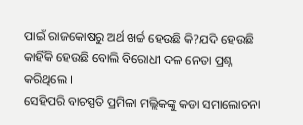ପାଇଁ ରାଜକୋଷରୁ ଅର୍ଥ ଖର୍ଚ୍ଚ ହେଉଛି କି?ଯଦି ହେଉଛି କାହିଁକି ହେଉଛି ବୋଲି ବିରୋଧୀ ଦଳ ନେତା ପ୍ରଶ୍ନ କରିଥିଲେ ।
ସେହିପରି ବାଚସ୍ପତି ପ୍ରମିଳା ମଲ୍ଲିକଙ୍କୁ କଡା ସମାଲୋଚନା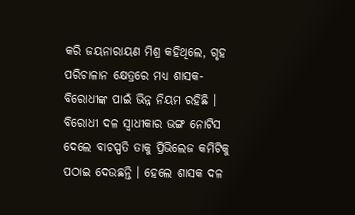କରି ଜୟନାରାୟଣ ମିଶ୍ର କହିଥିଲେ, ଗୃହ ପରିଚାଳାନ କ୍ଷେତ୍ରରେ ମଧ୍ୟ ଶାସକ-ବିରୋଧୀଙ୍କ ପାଇଁ ଭିନ୍ନ ନିୟମ ରହିଛି । ବିରୋଧୀ ଦଳ ସ୍ୱାଧୀକାର ଭଙ୍ଗ ନୋଟିସ ଦେଲେ ବାଚସ୍ପତି ତାକୁ ପ୍ରିଭିଲେଜ କମିଟିକୁ ପଠାଇ ଦେଉଛନ୍ତି । ହେଲେ ଶାସକ ଦଳ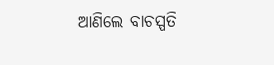ଆଣିଲେ ବାଚସ୍ପତି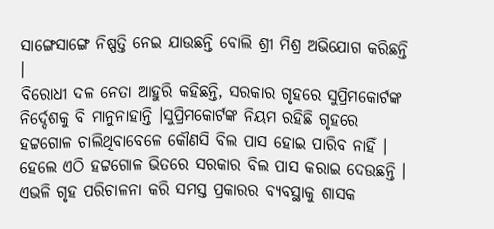ସାଙ୍ଗେସାଙ୍ଗେ ନିଷ୍ପତ୍ତି ନେଇ ଯାଉଛନ୍ତି ବୋଲି ଶ୍ରୀ ମିଶ୍ର ଅଭିଯୋଗ କରିଛନ୍ତି ।
ବିରୋଧୀ ଦଳ ନେତା ଆହୁରି କହିଛନ୍ତି, ସରକାର ଗୃହରେ ସୁପ୍ରିମକୋର୍ଟଙ୍କ ନିର୍ଦ୍ଦେଶକୁ ବି ମାନୁନାହାନ୍ତି ।ସୁପ୍ରିମକୋର୍ଟଙ୍କ ନିୟମ ରହିଛି ଗୃହରେ ହଟ୍ଟଗୋଳ ଚାଲିଥିବାବେଳେ କୌଣସି ବିଲ ପାସ ହୋଇ ପାରିବ ନାହିଁ । ହେଲେ ଏଠି ହଟ୍ଟଗୋଳ ଭିତରେ ସରକାର ବିଲ ପାସ କରାଇ ଦେଉଛନ୍ତି । ଏଭଳି ଗୃହ ପରିଚାଳନା କରି ସମସ୍ତ ପ୍ରକାରର ବ୍ୟବସ୍ଥାକୁ ଶାସକ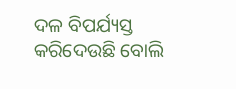ଦଳ ବିପର୍ଯ୍ୟସ୍ତ କରିଦେଉଛି ବୋଲି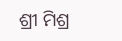ଶ୍ରୀ ମିଶ୍ର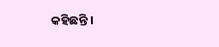କହିଛନ୍ତି ।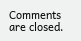Comments are closed.